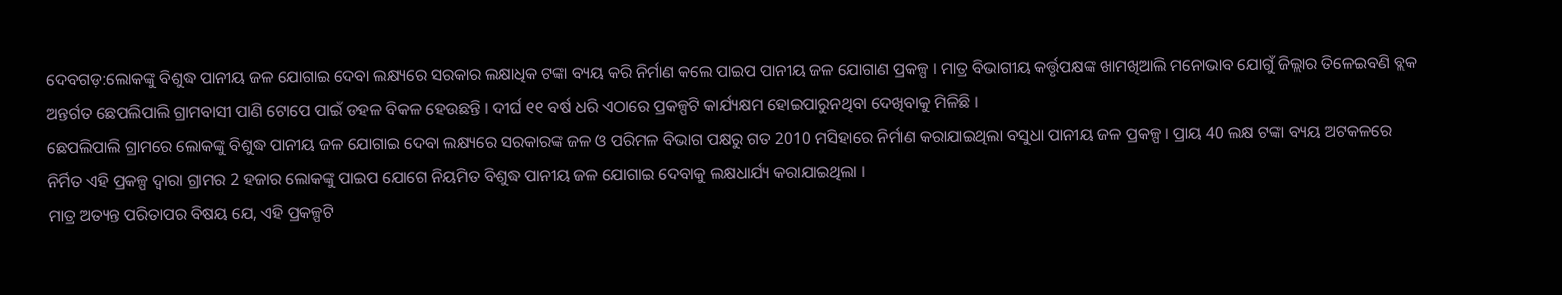ଦେବଗଡ଼:ଲୋକଙ୍କୁ ବିଶୁଦ୍ଧ ପାନୀୟ ଜଳ ଯୋଗାଇ ଦେବା ଲକ୍ଷ୍ୟରେ ସରକାର ଲକ୍ଷାଧିକ ଟଙ୍କା ବ୍ୟୟ କରି ନିର୍ମାଣ କଲେ ପାଇପ ପାନୀୟ ଜଳ ଯୋଗାଣ ପ୍ରକଳ୍ପ । ମାତ୍ର ବିଭାଗୀୟ କର୍ତ୍ତୃପକ୍ଷଙ୍କ ଖାମଖିଆଲି ମନୋଭାବ ଯୋଗୁଁ ଜିଲ୍ଲାର ତିଳେଇବଣି ବ୍ଲକ ଅନ୍ତର୍ଗତ ଛେପଲିପାଲି ଗ୍ରାମବାସୀ ପାଣି ଟୋପେ ପାଇଁ ଡହଳ ବିକଳ ହେଉଛନ୍ତି । ଦୀର୍ଘ ୧୧ ବର୍ଷ ଧରି ଏଠାରେ ପ୍ରକଳ୍ପଟି କାର୍ଯ୍ୟକ୍ଷମ ହୋଇପାରୁନଥିବା ଦେଖିବାକୁ ମିଳିଛି ।
ଛେପଲିପାଲି ଗ୍ରାମରେ ଲୋକଙ୍କୁ ବିଶୁଦ୍ଧ ପାନୀୟ ଜଳ ଯୋଗାଇ ଦେବା ଲକ୍ଷ୍ୟରେ ସରକାରଙ୍କ ଜଳ ଓ ପରିମଳ ବିଭାଗ ପକ୍ଷରୁ ଗତ 2010 ମସିହାରେ ନିର୍ମାଣ କରାଯାଇଥିଲା ବସୁଧା ପାନୀୟ ଜଳ ପ୍ରକଳ୍ପ । ପ୍ରାୟ 40 ଲକ୍ଷ ଟଙ୍କା ବ୍ୟୟ ଅଟକଳରେ ନିର୍ମିତ ଏହି ପ୍ରକଳ୍ପ ଦ୍ବାରା ଗ୍ରାମର 2 ହଜାର ଲୋକଙ୍କୁ ପାଇପ ଯୋଗେ ନିୟମିତ ବିଶୁଦ୍ଧ ପାନୀୟ ଜଳ ଯୋଗାଇ ଦେବାକୁ ଲକ୍ଷଧାର୍ଯ୍ୟ କରାଯାଇଥିଲା ।
ମାତ୍ର ଅତ୍ୟନ୍ତ ପରିତାପର ବିଷୟ ଯେ, ଏହି ପ୍ରକଳ୍ପଟି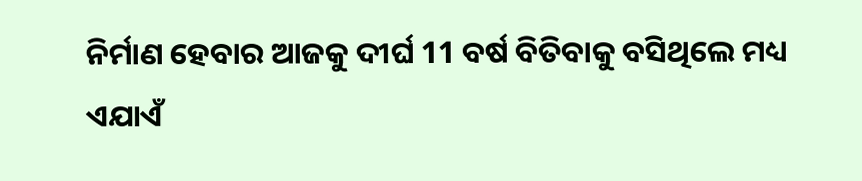ନିର୍ମାଣ ହେବାର ଆଜକୁ ଦୀର୍ଘ 11 ବର୍ଷ ବିତିବାକୁ ବସିଥିଲେ ମଧ୍ୟ ଏଯାଏଁ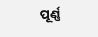ପୂର୍ଣ୍ଣ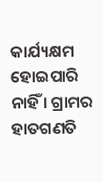କାର୍ଯ୍ୟକ୍ଷମ ହୋଇପାରି ନାହିଁ । ଗ୍ରାମର ହାତଗଣତି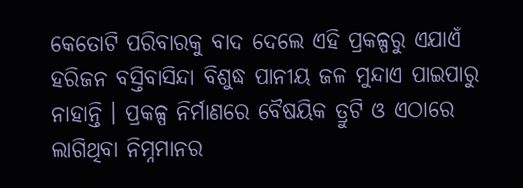କେତୋଟି ପରିବାରକୁ ବାଦ ଦେଲେ ଏହି ପ୍ରକଳ୍ପରୁ ଏଯାଏଁ ହରିଜନ ବସ୍ତିବାସିନ୍ଦା ବିଶୁଦ୍ଧ ପାନୀୟ ଜଳ ମୁନ୍ଦାଏ ପାଇପାରୁ ନାହାନ୍ତି । ପ୍ରକଳ୍ପ ନିର୍ମାଣରେ ବୈଷୟିକ ତ୍ରୁଟି ଓ ଏଠାରେ ଲାଗିଥିବା ନିମ୍ନମାନର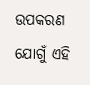ଉପକରଣ ଯୋଗୁଁ ଏହି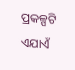ପ୍ରକଳ୍ପଟି ଏଯାଏଁ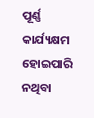ପୂର୍ଣ୍ଣ କାର୍ଯ୍ୟକ୍ଷମ ହୋଇପାରି ନଥିବା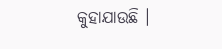କୁହାଯାଉଛି ।